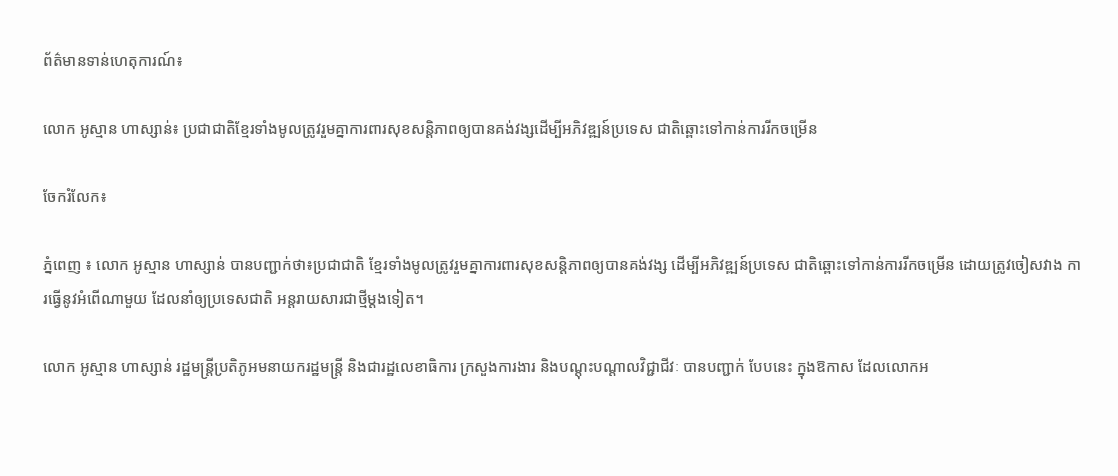ព័ត៌មានទាន់ហេតុការណ៍៖

លោក អូស្មាន ហាស្សាន់៖ ប្រជាជាតិខ្មែរទាំងមូលត្រូវរួមគ្នាការពារសុខសន្តិភាពឲ្យបានគង់វង្សដើម្បីអភិវឌ្ឍន៍ប្រទេស ជាតិឆ្ពោះទៅកាន់ការរីកចម្រើន

ចែករំលែក៖

ភ្នំពេញ ៖ លោក អូស្មាន ហាស្សាន់ បានបញ្ជាក់ថា៖ប្រជាជាតិ ខ្មែរទាំងមូលត្រូវរួមគ្នាការពារសុខសន្តិភាពឲ្យបានគង់វង្ស ដើម្បីអភិវឌ្ឍន៍ប្រទេស ជាតិឆ្ពោះទៅកាន់ការរីកចម្រើន ដោយត្រូវចៀសវាង ការធ្វើនូវអំពើណាមួយ ដែលនាំឲ្យប្រទេសជាតិ អន្តរាយសារជាថ្មីម្តងទៀត។

លោក អូស្មាន ហាស្សាន់ រដ្ឋមន្រ្តីប្រតិភូអមនាយករដ្ឋមន្ត្រី និងជារដ្ឋលេខាធិការ ក្រសួងការងារ និងបណ្តុះបណ្តាលវិជ្ជាជីវៈ បានបញ្ជាក់ បែបនេះ ក្នុងឱកាស ដែលលោកអ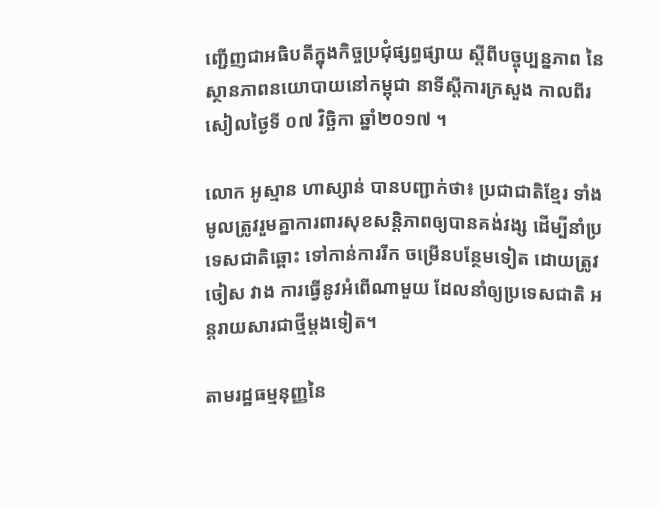ញ្ជើញជាអធិបតីក្នុងកិច្ចប្រជុំផ្សព្ធផ្សាយ ស្តីពីបច្ចុប្បន្នភាព នៃស្ថានភាពនយោបាយនៅកម្ពុជា នាទីស្តីការក្រសួង កាលពីរសៀលថ្ងៃទី ០៧ វិច្ឆិកា ឆ្នាំ២០១៧ ។

លោក អូស្មាន ហាស្សាន់ បានបញ្ជាក់ថា៖ ប្រជាជាតិខ្មែរ ទាំងមូលត្រូវរួមគ្នាការពារសុខសន្តិភាពឲ្យបានគង់វង្ស ដើម្បីនាំប្រទេសជាតិឆ្ពោះ ទៅកាន់ការរីក ចម្រើនបន្ថែមទៀត ដោយត្រូវចៀស វាង ការធ្វើនូវអំពើណាមួយ ដែលនាំឲ្យប្រទេសជាតិ អន្តរាយសារជាថ្មីម្តងទៀត។

តាមរដ្ឋធម្មនុញ្ញនៃ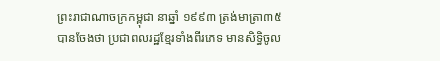ព្រះរាជាណាចក្រកម្ពុជា នាឆ្នាំ ១៩៩៣ ត្រង់មាត្រា៣៥ បានចែងថា ប្រជាពលរដ្ឋខ្មែរទាំងពីរភេទ មានសិទ្ធិចូល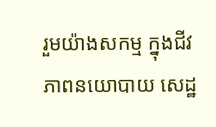រួមយ៉ាងសកម្ម ក្នុងជីវភាពនយោបាយ សេដ្ឋ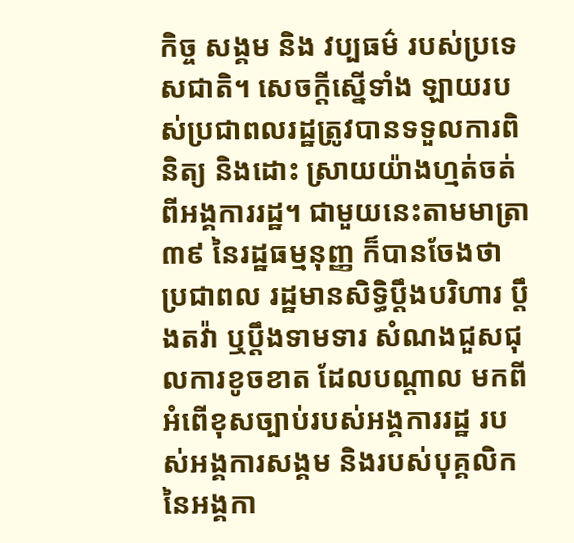កិច្ច សង្គម និង វប្បធម៌ របស់ប្រទេសជាតិ។ សេចក្តីស្នើទាំង ឡាយរបស់ប្រជាពលរដ្ឋត្រូវបានទទួលការពិនិត្យ និងដោះ ស្រាយយ៉ាងហ្មត់ចត់ ពីអង្គការរដ្ឋ។ ជាមួយនេះតាមមាត្រា ៣៩ នៃរដ្ឋធម្មនុញ្ញ ក៏បានចែងថា ប្រជាពល រដ្ឋមានសិទ្ធិប្តឹងបរិហារ ប្តឹងតវ៉ា ឬប្តឹងទាមទារ សំណងជួសជុលការខូចខាត ដែលបណ្តាល មកពីអំពើខុសច្បាប់របស់អង្គការរដ្ឋ របស់អង្គការសង្គម និងរបស់បុគ្គលិក នៃអង្គកា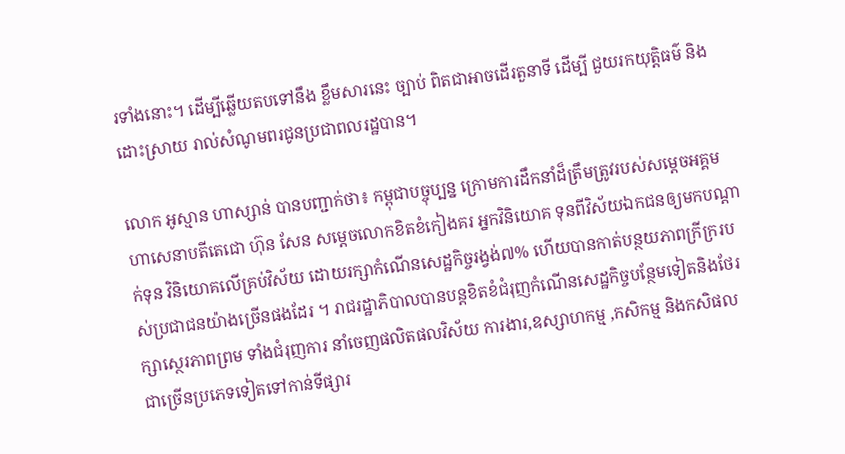រទាំងនោះ។ ដើម្បីឆ្លើយតបទៅនឹង ខ្លឹមសារនេះ ច្បាប់ ពិតជាអាចដើរតួនាទី ដើម្បី ជួយរកយុត្តិធម៌ និងដោះស្រាយ រាល់សំណូមពរជូនប្រជាពលរដ្ឋបាន។

លោក អូស្មាន ហាស្សាន់ បានបញ្ជាក់ថា៖ កម្ពុជាបច្ចុប្បន្ន ក្រោមការដឹកនាំដ៏ត្រឹមត្រូវរបស់សម្ដេចអគ្គមហាសេនាបតីតេជោ ហ៊ុន សែន សម្ដេចលោកខិតខំកៀងគរ អ្នកវិនិយោគ ទុនពីវិស័យឯកជនឲ្យមកបណ្ដាក់ទុន វិនិយោគលើគ្រប់វិស័យ ដោយរក្សាកំណើនសេដ្ឋកិច្ចរង្វង់៧% ហើយបានកាត់បន្ថយភាពក្រីក្ររបស់ប្រជាជនយ៉ាងច្រើនផងដែរ ។ រាជរដ្ឋាភិបាលបានបន្តខិតខំជំរុញកំណើនសេដ្ឋកិច្ចបន្ថែមទៀតនិងថែរក្សាស្ថេរភាពព្រម ទាំងជំរុញការ នាំចេញផលិតផលវិស័យ ការងារ,ឧស្សាហកម្ម ,កសិកម្ម និងកសិផល ជាច្រើនប្រភេទទៀតទៅកាន់ទីផ្សារ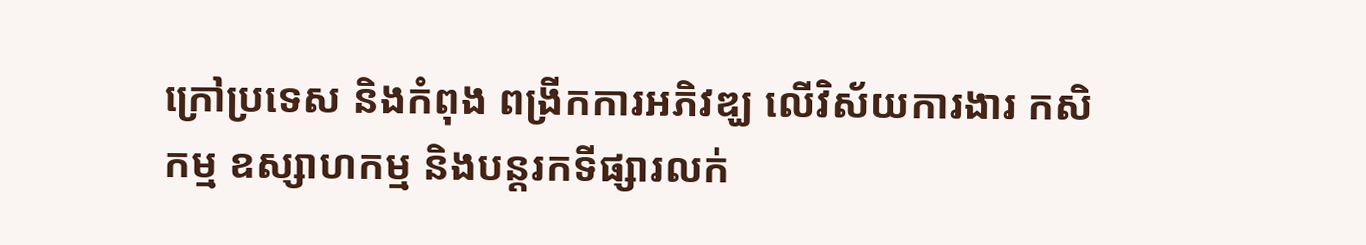ក្រៅប្រទេស និងកំពុង ពង្រីកការអភិវឌ្ឃ លើវិស័យការងារ កសិកម្ម ឧស្សាហកម្ម និងបន្តរកទីផ្សារលក់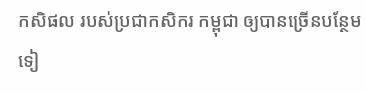កសិផល របស់ប្រជាកសិករ កម្ពុជា ឲ្យបានច្រើនបន្ថែមទៀ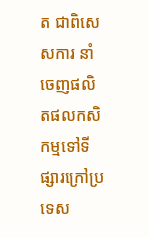ត ជាពិសេសការ នាំចេញផលិតផលកសិកម្មទៅទីផ្សារក្រៅប្រទេស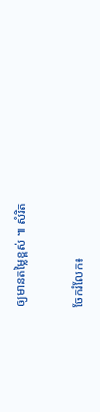ឲ្យមានតម្លៃខ្ពស់ ៕ សំរិត


ចែករំលែក៖